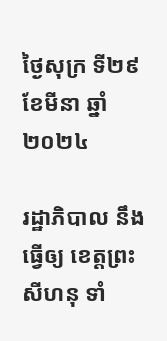ថ្ងៃសុក្រ ទី២៩ ខែមីនា ឆ្នាំ២០២៤

រដ្ឋាភិបាល នឹងធ្វើឲ្យ ខេត្តព្រះសីហនុ ទាំ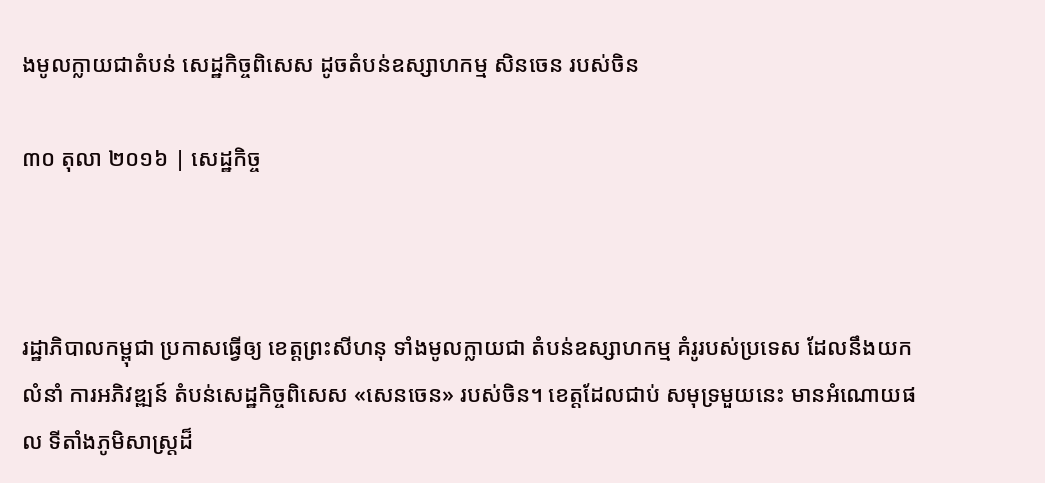ងមូលក្លាយជាតំបន់ សេដ្ឋកិច្ចពិសេស ដូចតំបន់ឧស្សាហកម្ម សិនចេន របស់ចិន

៣០ តុលា ២០១៦ | សេដ្ឋកិច្ច



រដ្ឋាភិបាលកម្ពុជា ប្រកាសធ្វើឲ្យ ខេត្តព្រះសីហនុ ទាំងមូលក្លាយជា តំបន់ឧស្សាហកម្ម គំរូរបស់ប្រទេស ដែលនឹងយកលំនាំ ការអភិវឌ្ឍន៍ តំបន់សេដ្ឋកិច្ចពិសេស «សេនចេន» របស់ចិន។ ខេត្តដែលជាប់ សមុទ្រមួយនេះ មានអំណោយផល ទីតាំងភូមិសាស្រ្តដ៏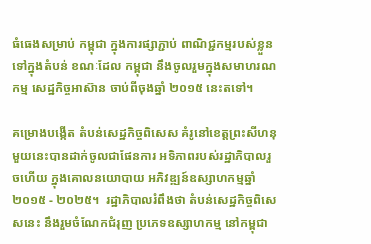ធំធេងសម្រាប់ កម្ពុជា ក្នុងការផ្សាភ្ជាប់ ពាណិជ្ជកម្មរបស់ខ្លួន ទៅក្នុងតំបន់ ខណៈដែល កម្ពុជា នឹងចូលរួមក្នុងសមាហរណកម្ម សេដ្ឋកិច្ចអាស៊ាន ចាប់ពីចុងឆ្នាំ ២០១៥ នេះតទៅ។

គម្រោងបង្កើត តំបន់សេដ្ឋកិច្ចពិសេស គំរូនៅខេត្តព្រះសីហនុ មួយនេះបានដាក់ចូលជាផែនការ អទិភាពរបស់រដ្ឋាភិបាលរួចហើយ ក្នុងគោលនយោបាយ អភិវឌ្ឍន៍ឧស្សាហកម្មឆ្នាំ ២០១៥ - ២០២៥។  រដ្ឋាភិបាលរំពឹងថា តំបន់សេដ្ឋកិច្ចពិសេសនេះ នឹងរួមចំណែកជំរុញ ប្រភេទឧស្សាហកម្ម នៅកម្ពុជា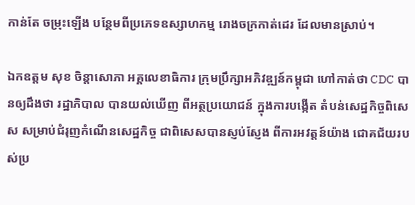កាន់តែ ចម្រុះឡើង បន្ថែមពីប្រភេទឧស្សាហកម្ម រោងចក្រកាត់ដេរ ដែលមានស្រាប់។

ឯកឧត្តម សុខ ចិន្តាសោភា អគ្គលេខាធិការ ក្រុមប្រឹក្សាអភិវឌ្ឍន៍កម្ពុជា ហៅកាត់ថា CDC បានឲ្យដឹងថា រដ្ឋាភិបាល បានយល់ឃើញ ពីអត្ថប្រយោជន៍ ក្នុងការបង្កើត តំបន់សេដ្ឋកិច្ចពិសេស សម្រាប់ជំរុញកំណើនសេដ្ឋកិច្ច ជាពិសេសបានស្ញប់ស្ញែង ពីការអវត្តន៍យ៉ាង ជោគជ័យរបស់ប្រ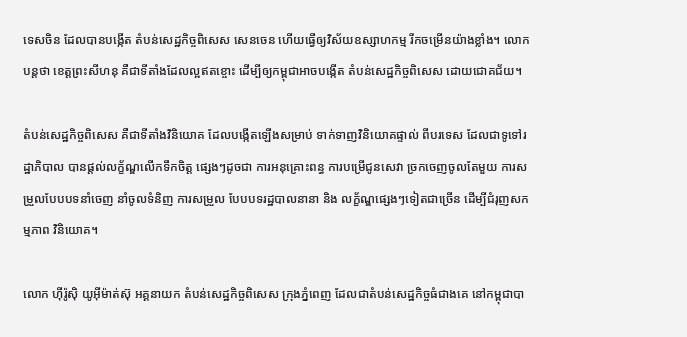ទេសចិន ដែលបានបង្កើត តំបន់សេដ្ឋកិច្ចពិសេស សេនចេន ហើយធ្វើឲ្យវិស័យឧស្សាហកម្ម រីកចម្រើនយ៉ាងខ្លាំង។ លោកបន្តថា ខេត្តព្រះសីហនុ គឺជាទីតាំងដែលល្អឥតខ្ចោះ ដើម្បីឲ្យកម្ពុជាអាចបង្កើត តំបន់សេដ្ឋកិច្ចពិសេស ដោយជោគជ័យ។

តំបន់សេដ្ឋកិច្ចពិសេស គឺជាទីតាំងវិនិយោគ ដែលបង្កើតឡើងសម្រាប់ ទាក់ទាញវិនិយោគផ្ទាល់ ពីបរទេស ដែលជាទូទៅរដ្ឋាភិបាល បានផ្តល់លក្ខ័ណ្ឌលើកទឹកចិត្ត ផ្សេងៗដូចជា ការអនុគ្រោះពន្ធ ការបម្រើជូនសេវា ច្រកចេញចូលតែមួយ ការសម្រួលបែបបទនាំចេញ នាំចូលទំនិញ ការសម្រួល បែបបទរដ្ឋបាលនានា និង លក្ខ័ណ្ឌផ្សេងៗទៀតជាច្រើន ដើម្បីជំរុញសកម្មភាព វិនិយោគ។

លោក ហ៊ីរ៉ូស៊ិ យូអ៊ីម៉ាត់ស៊ុ អគ្គនាយក តំបន់សេដ្ឋកិច្ចពិសេស ក្រុងភ្នំពេញ ដែលជាតំបន់សេដ្ឋកិច្ចធំជាងគេ នៅកម្ពុជាបា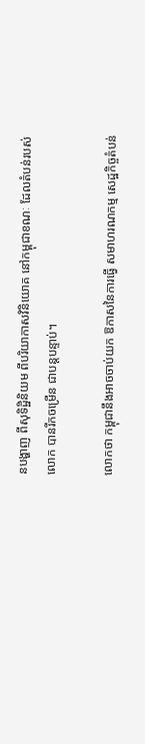នបង្ហាញ ពីសុទិដ្ឋិនិយម ពីបរិយាកាសវិនិយោគ នៅកម្ពុជាខណៈ ដែលតំបន់របស់លោក បានរីកចម្រើន ជាបន្តបន្ទាប់។

លោកថា កម្ពុជានឹងអាចចាប់យក ឱកាសនៃការធ្វើ សមាហរណកម្ម សេដ្ឋកិច្ចតំបន់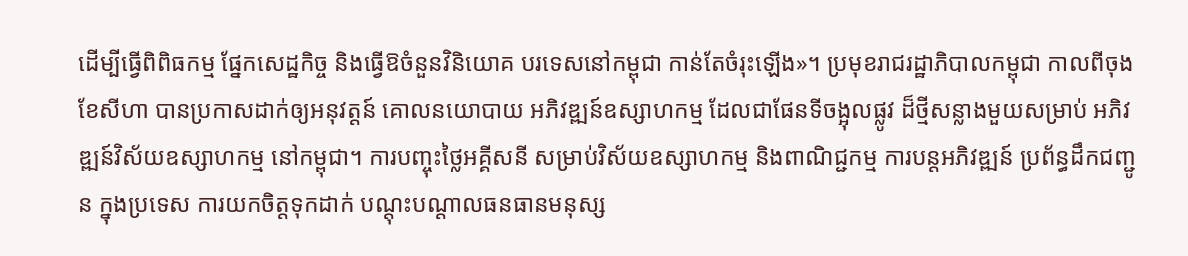ដើម្បីធ្វើពិពិធកម្ម ផ្នែកសេដ្ឋកិច្ច និងធ្វើឱចំនួនវិនិយោគ បរទេសនៅកម្ពុជា កាន់តែចំរុះឡើង»។ ប្រមុខរាជរដ្ឋាភិបាលកម្ពុជា កាលពីចុងខែសីហា បានប្រកាសដាក់ឲ្យអនុវត្តន៍ គោលនយោបាយ អភិវឌ្ឍន៍ឧស្សាហកម្ម ដែលជាផែនទីចង្អុលផ្លូវ ដ៏ថ្មីសន្លាងមួយសម្រាប់ អភិវឌ្ឍន៍វិស័យឧស្សាហកម្ម នៅកម្ពុជា។ ការបញ្ចុះថ្លៃអគ្គីសនី សម្រាប់វិស័យឧស្សាហកម្ម និងពាណិជ្ជកម្ម ការបន្តអភិវឌ្ឍន៍ ប្រព័ន្ធដឹកជញ្ជូន ក្នុងប្រទេស ការយកចិត្តទុកដាក់ បណ្តុះបណ្តាលធនធានមនុស្ស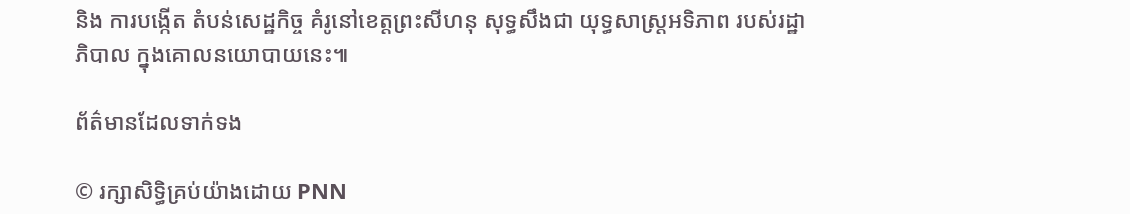និង ការបង្កើត តំបន់សេដ្ឋកិច្ច គំរូនៅខេត្តព្រះសីហនុ សុទ្ធសឹងជា យុទ្ធសាស្រ្តអទិភាព របស់រដ្ឋាភិបាល ក្នុងគោលនយោបាយនេះ៕

ព័ត៌មានដែលទាក់ទង

© រក្សាសិទ្ធិគ្រប់យ៉ាងដោយ PNN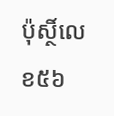ប៉ុស្ថិ៍លេខ៥៦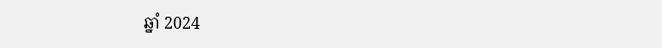ឆ្នាំ 2024